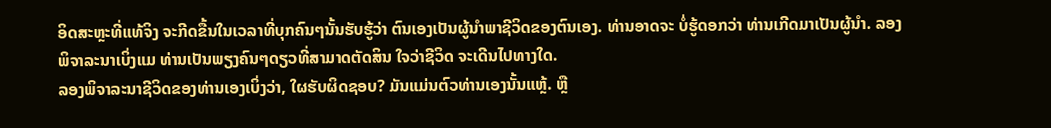ອິດສະຫຼະທີ່ແທ້ຈິງ ຈະກີດຂື້ນໃນເວລາທີ່ບຸກຄົນໆນັ້ນຮັບຮູ້ວ່າ ຕົນເອງເປັນຜູ້ນຳພາຊີວິດຂອງຕົນເອງ. ທ່ານອາດຈະ ບໍ່ຮູ້ດອກວ່າ ທ່ານເກີດມາເປັນຜູ້ນຳ. ລອງພິຈາລະນາເບິ່ງແມ ທ່ານເປັນພຽງຄົນໆດຽວທີ່ສາມາດຕັດສິນ ໃຈວ່າຊີວິດ ຈະເດີນໄປທາງໃດ.
ລອງພິຈາລະນາຊີວິດຂອງທ່ານເອງເບິ່ງວ່າ, ໃຜຮັບຜິດຊອບ? ມັນແມ່ນຕົວທ່ານເອງນັ້ນແຫຼ້. ຫຼື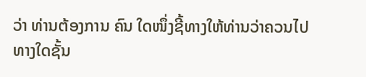ວ່າ ທ່ານຕ້ອງການ ຄົນ ໃດໜຶ່ງຊີ້ທາງໃຫ້ທ່ານວ່າຄວນໄປທາງໃດຊັ້ນ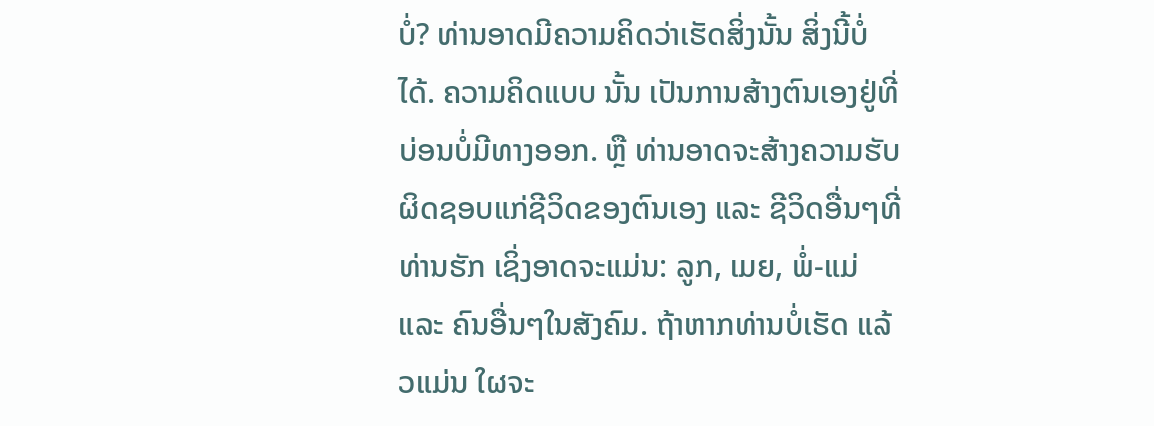ບໍ່? ທ່ານອາດມີຄວາມຄິດວ່າເຮັດສິ່ງນັ້ນ ສິ່ງນີ້ບໍ່ໄດ້. ຄວາມຄິດແບບ ນັ້ນ ເປັນການສ້າງຕົນເອງຢູ່ທີ່ບ່ອນບໍ່ມີທາງອອກ. ຫຼື ທ່ານອາດຈະສ້າງຄວາມຮັບຜິດຊອບແກ່ຊີວິດຂອງຕົນເອງ ແລະ ຊີວິດອື່ນໆທີ່ທ່ານຮັກ ເຊິ່ງອາດຈະແມ່ນ: ລູກ, ເມຍ, ພໍ່-ແມ່ ແລະ ຄົນອື່ນໆໃນສັງຄົມ. ຖ້າຫາກທ່ານບໍ່ເຮັດ ແລ້ວແມ່ນ ໃຜຈະ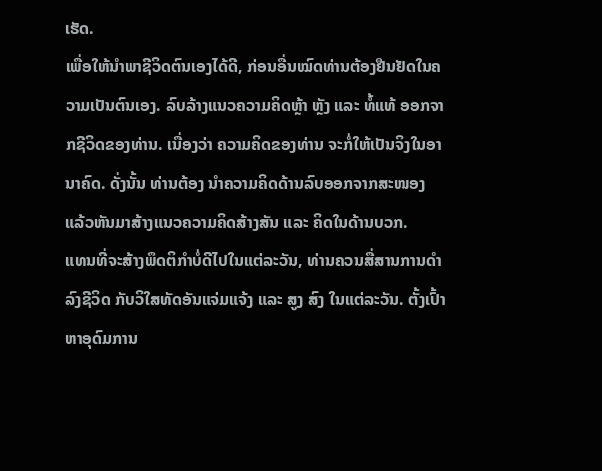ເຮັດ.
ເພື່ອໃຫ້ນຳພາຊີວິດຕົນເອງໄດ້ດີ, ກ່ອນອື່ນໝົດທ່ານຕ້ອງຢືນຢັດໃນຄວາມເປັນຕົນເອງ. ລົບລ້າງແນວຄວາມຄິດຫຼ້າ ຫຼັງ ແລະ ທໍ້ແທ້ ອອກຈາກຊີວິດຂອງທ່ານ. ເນື່ອງວ່າ ຄວາມຄິດຂອງທ່ານ ຈະກໍ່ໃຫ້ເປັນຈິງໃນອານາຄົດ. ດັ່ງນັ້ນ ທ່ານຕ້ອງ ນຳຄວາມຄິດດ້ານລົບອອກຈາກສະໜອງ ແລ້ວຫັນມາສ້າງແນວຄວາມຄິດສ້າງສັນ ແລະ ຄິດໃນດ້ານບວກ.
ແທນທີ່ຈະສ້າງພຶດຕິກຳບໍ່ດີໄປໃນແຕ່ລະວັນ, ທ່ານຄວນສື່ສານການດຳລົງຊີວິດ ກັບວິໃສທັດອັນແຈ່ມແຈ້ງ ແລະ ສູງ ສົງ ໃນແຕ່ລະວັນ. ຕັ້ງເປົ້າຫາອຸດົມການ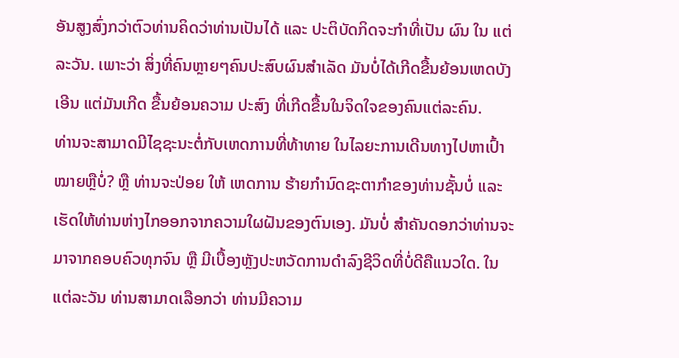ອັນສູງສົ່ງກວ່າຕົວທ່ານຄິດວ່າທ່ານເປັນໄດ້ ແລະ ປະຕິບັດກິດຈະກຳທີ່ເປັນ ຜົນ ໃນ ແຕ່ລະວັນ. ເພາະວ່າ ສິ່ງທີ່ຄົນຫຼາຍໆຄົນປະສົບຜົນສຳເລັດ ມັນບໍ່ໄດ້ເກີດຂື້ນຍ້ອນເຫດບັງເອີນ ແຕ່ມັນເກີດ ຂື້ນຍ້ອນຄວາມ ປະສົງ ທີ່ເກີດຂື້ນໃນຈິດໃຈຂອງຄົນແຕ່ລະຄົນ.
ທ່ານຈະສາມາດມີໄຊຊະນະຕໍ່ກັບເຫດການທີ່ທ້າທາຍ ໃນໄລຍະການເດີນທາງໄປຫາເປົ້າໝາຍຫຼືບໍ່? ຫຼື ທ່ານຈະປ່ອຍ ໃຫ້ ເຫດການ ຮ້າຍກຳນົດຊະຕາກຳຂອງທ່ານຊັ້ນບໍ່ ແລະ ເຮັດໃຫ້ທ່ານຫ່າງໄກອອກຈາກຄວາມໃຜຝັນຂອງຕົນເອງ. ມັນບໍ່ ສຳຄັນດອກວ່າທ່ານຈະມາຈາກຄອບຄົວທຸກຈົນ ຫຼື ມີເບື້ອງຫຼັງປະຫວັດການດຳລົງຊີວິດທີ່ບໍ່ດີຄືແນວໃດ. ໃນ ແຕ່ລະວັນ ທ່ານສາມາດເລືອກວ່າ ທ່ານມີຄວາມ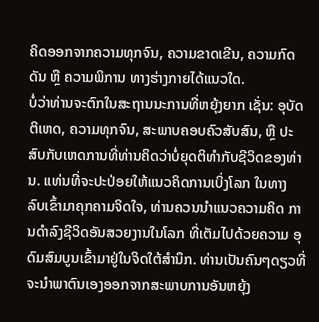ຄິດອອກຈາກຄວາມທຸກຈົນ, ຄວາມຂາດເຂີນ, ຄວາມກົດດັນ ຫຼື ຄວາມພິການ ທາງຮ່າງກາຍໄດ້ແນວໃດ.
ບໍ່ວ່າທ່ານຈະຕົກໃນສະຖານນະການທີ່ຫຍຸ້ງຍາກ ເຊັ່ນ: ອຸບັດຕິເຫດ, ຄວາມທຸກຈົນ, ສະພາບຄອບຄົວສັບສົນ, ຫຼື ປະສົບກັບເຫດການທີ່ທ່ານຄິດວ່າບໍ່ຍຸດຕິທຳກັບຊີວິດຂອງທ່ານ. ແທ່ນທີ່ຈະປະປ່ອຍໃຫ້ແນວຄິດການເບິ່ງໂລກ ໃນທາງ ລົບເຂົ້າມາຄຸກຄາມຈິດໃຈ, ທ່ານຄວນນຳແນວຄວາມຄິດ ການດຳລົງຊີວິດອັນສວຍງານໃນໂລກ ທີ່ເຕັມໄປດ້ວຍຄວາມ ອຸດົມສົມບູນເຂົ້າມາຢູ່ໃນຈິດໃຕ້ສຳນຶກ. ທ່ານເປັນຄົນໆດຽວທີ່ຈະນຳພາຕົນເອງອອກຈາກສະພາບການອັນຫຍຸ້ງ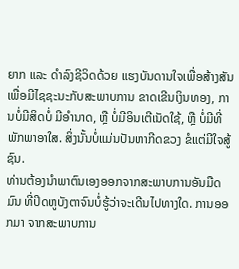ຍາກ ແລະ ດຳລົງຊີວິດດ້ວຍ ແຮງບັນດານໃຈເພື່ອສ້າງສັນ ເພື່ອມີໄຊຊະນະກັບສະພາບການ ຂາດເຂີນເງິນທອງ, ການບໍ່ມີສິດບໍ່ ມີອຳນາດ, ຫຼື ບໍ່ມີອິນເຕີເນັດໃຊ້, ຫຼື ບໍ່ມີທີ່ພັກພາອາໃສ. ສິ່ງນັ້ນບໍ່ແມ່ນປັນຫາກີດຂວງ ຂໍແຕ່ມີໃຈສູ້ຊົນ.
ທ່ານຕ້ອງນຳພາຕົນເອງອອກຈາກສະພາບການອັນມືດມົນ ທີ່ປິດຫູບັງຕາຈົນບໍ່ຮູ້ວ່າຈະເດີນໄປທາງໃດ. ການອອກມາ ຈາກສະພາບການ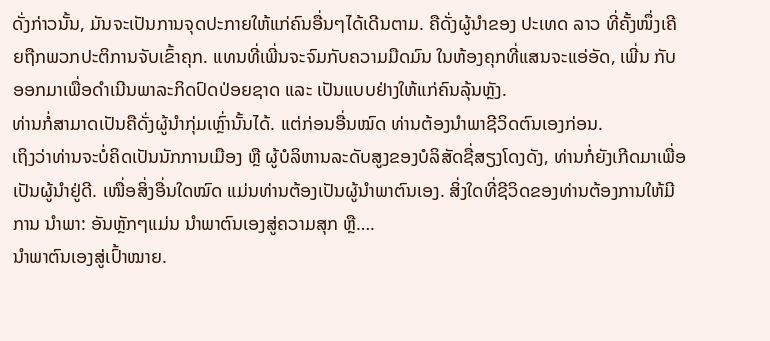ດັ່ງກ່າວນັ້ນ, ມັນຈະເປັນການຈຸດປະກາຍໃຫ້ແກ່ຄົນອື່ນໆໄດ້ເດີນຕາມ. ຄືດັ່ງຜູ້ນຳຂອງ ປະເທດ ລາວ ທີ່ຄັ້ງໜຶ່ງເຄີຍຖືກພວກປະຕິການຈັບເຂົ້າຄຸກ. ແທນທີ່ເພີ່ນຈະຈົມກັບຄວາມມືດມົນ ໃນຫ້ອງຄຸກທີ່ແສນຈະແອ່ອັດ, ເພີ່ນ ກັບອອກມາເພື່ອດຳເນີນພາລະກິດປົດປ່ອຍຊາດ ແລະ ເປັນແບບຢ່າງໃຫ້ແກ່ຄົນລຸ້ນຫຼັງ.
ທ່ານກໍ່ສາມາດເປັນຄືດັ່ງຜູ້ນຳກຸ່ມເຫຼົ່ານັ້ນໄດ້. ແຕ່ກ່ອນອື່ນໝົດ ທ່ານຕ້ອງນຳພາຊີວິດຕົນເອງກ່ອນ.
ເຖິງວ່າທ່ານຈະບໍ່ຄິດເປັນນັກການເມືອງ ຫຼື ຜູ້ບໍລິຫານລະດັບສູງຂອງບໍລິສັດຊື່ສຽງໂດງດັງ, ທ່ານກໍ່ຍັງເກີດມາເພື່ອ ເປັນຜູ້ນຳຢູ່ດີ. ເໜື່ອສິ່ງອື່ນໃດໝົດ ແມ່ນທ່ານຕ້ອງເປັນຜູ້ນຳພາຕົນເອງ. ສິ່ງໃດທີ່ຊີວິດຂອງທ່ານຕ້ອງການໃຫ້ມີການ ນຳພາ: ອັນຫຼັກໆແມ່ນ ນຳພາຕົນເອງສູ່ຄວາມສຸກ ຫຼື….
ນຳພາຕົນເອງສູ່ເປົ້າໝາຍ.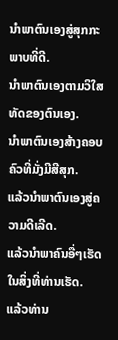ນຳພາຕົນເອງສູ່ສຸກກະພາບທີ່ດີ.
ນຳພາຕົນເອງຕາມວິໃສທັດຂອງຕົນເອງ.
ນຳພາຕົນເອງສ້າງຄອບຄົວທີ່ມັ່ງມີສີສຸກ.
ແລ້ວນຳພາຕົນເອງສູ່ຄວາມດີເລີດ.
ແລ້ວນຳພາຄົນອື່ໆເຮັດໃນສິ່ງທີ່ທ່ານເຮັດ.
ແລ້ວທ່ານ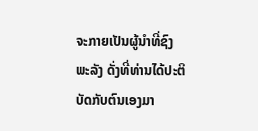ຈະກາຍເປັນຜູ້ນຳທີ່ຊົງພະລັງ ດັ່ງທີ່ທ່ານໄດ້ປະຕິບັດກັບຕົນເອງມາ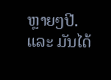ຫຼາຍໆປີ.
ແລະ ມັນໄດ້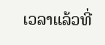ເວລາແລ້ວທີ່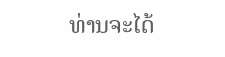ທ່ານຈະໄດ້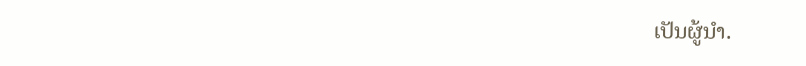ເປັນຜູ້ນຳ.